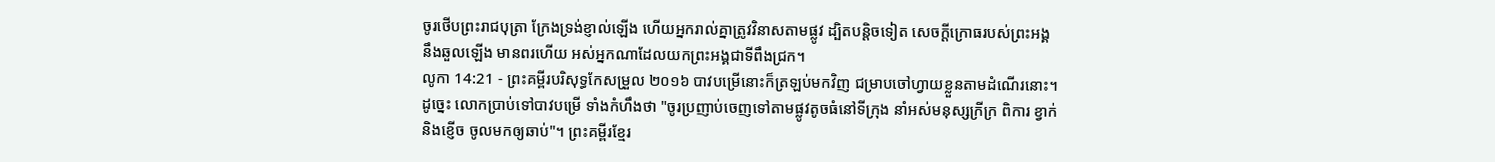ចូរថើបព្រះរាជបុត្រា ក្រែងទ្រង់ខ្ញាល់ឡើង ហើយអ្នករាល់គ្នាត្រូវវិនាសតាមផ្លូវ ដ្បិតបន្តិចទៀត សេចក្ដីក្រោធរបស់ព្រះអង្គ នឹងឆួលឡើង មានពរហើយ អស់អ្នកណាដែលយកព្រះអង្គជាទីពឹងជ្រក។
លូកា 14:21 - ព្រះគម្ពីរបរិសុទ្ធកែសម្រួល ២០១៦ បាវបម្រើនោះក៏ត្រឡប់មកវិញ ជម្រាបចៅហ្វាយខ្លួនតាមដំណើរនោះ។ ដូច្នេះ លោកប្រាប់ទៅបាវបម្រើ ទាំងកំហឹងថា "ចូរប្រញាប់ចេញទៅតាមផ្លូវតូចធំនៅទីក្រុង នាំអស់មនុស្សក្រីក្រ ពិការ ខ្វាក់ និងខ្ញើច ចូលមកឲ្យឆាប់"។ ព្រះគម្ពីរខ្មែរ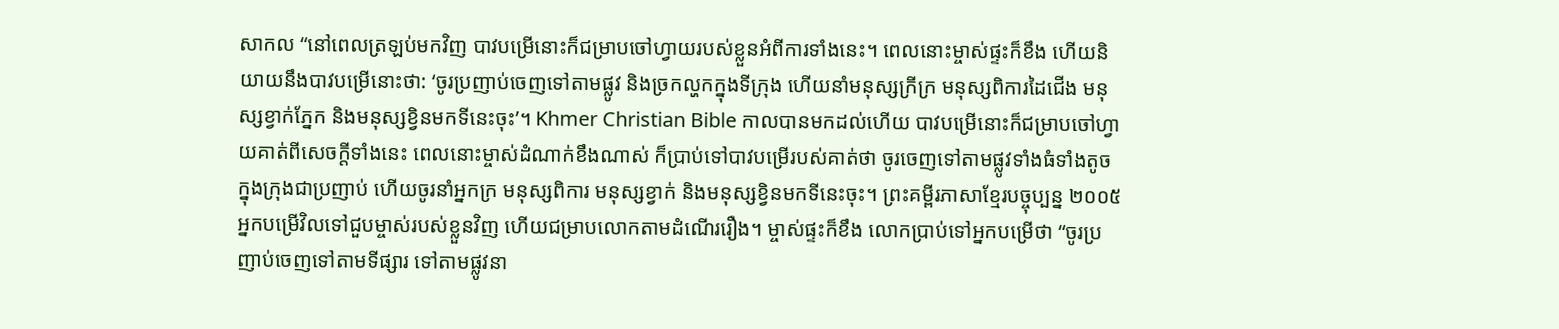សាកល “នៅពេលត្រឡប់មកវិញ បាវបម្រើនោះក៏ជម្រាបចៅហ្វាយរបស់ខ្លួនអំពីការទាំងនេះ។ ពេលនោះម្ចាស់ផ្ទះក៏ខឹង ហើយនិយាយនឹងបាវបម្រើនោះថា: ‘ចូរប្រញាប់ចេញទៅតាមផ្លូវ និងច្រកល្ហកក្នុងទីក្រុង ហើយនាំមនុស្សក្រីក្រ មនុស្សពិការដៃជើង មនុស្សខ្វាក់ភ្នែក និងមនុស្សខ្វិនមកទីនេះចុះ’។ Khmer Christian Bible កាលបានមកដល់ហើយ បាវបម្រើនោះក៏ជម្រាបចៅហ្វាយគាត់ពីសេចក្ដីទាំងនេះ ពេលនោះម្ចាស់ដំណាក់ខឹងណាស់ ក៏ប្រាប់ទៅបាវបម្រើរបស់គាត់ថា ចូរចេញទៅតាមផ្លូវទាំងធំទាំងតូចក្នុងក្រុងជាប្រញាប់ ហើយចូរនាំអ្នកក្រ មនុស្សពិការ មនុស្សខ្វាក់ និងមនុស្សខ្វិនមកទីនេះចុះ។ ព្រះគម្ពីរភាសាខ្មែរបច្ចុប្បន្ន ២០០៥ អ្នកបម្រើវិលទៅជួបម្ចាស់របស់ខ្លួនវិញ ហើយជម្រាបលោកតាមដំណើររឿង។ ម្ចាស់ផ្ទះក៏ខឹង លោកប្រាប់ទៅអ្នកបម្រើថា “ចូរប្រញាប់ចេញទៅតាមទីផ្សារ ទៅតាមផ្លូវនា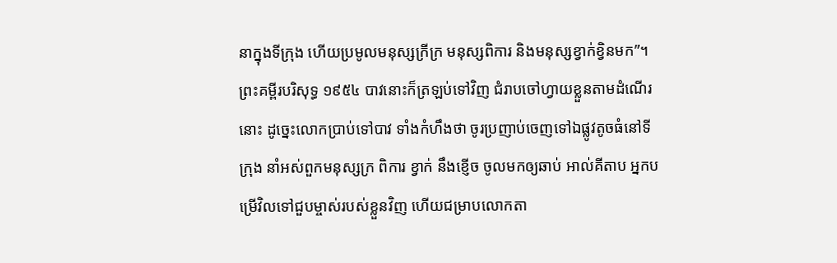នាក្នុងទីក្រុង ហើយប្រមូលមនុស្សក្រីក្រ មនុស្សពិការ និងមនុស្សខ្វាក់ខ្វិនមក”។ ព្រះគម្ពីរបរិសុទ្ធ ១៩៥៤ បាវនោះក៏ត្រឡប់ទៅវិញ ជំរាបចៅហ្វាយខ្លួនតាមដំណើរនោះ ដូច្នេះលោកប្រាប់ទៅបាវ ទាំងកំហឹងថា ចូរប្រញាប់ចេញទៅឯផ្លូវតូចធំនៅទីក្រុង នាំអស់ពួកមនុស្សក្រ ពិការ ខ្វាក់ នឹងខ្ញើច ចូលមកឲ្យឆាប់ អាល់គីតាប អ្នកបម្រើវិលទៅជួបម្ចាស់របស់ខ្លួនវិញ ហើយជម្រាបលោកតា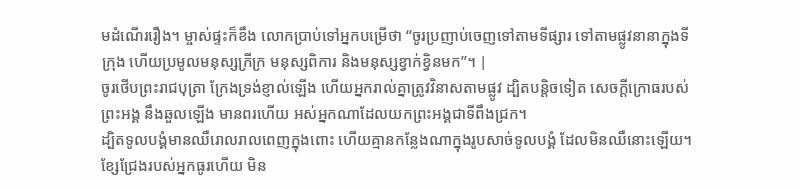មដំណើររឿង។ ម្ចាស់ផ្ទះក៏ខឹង លោកប្រាប់ទៅអ្នកបម្រើថា “ចូរប្រញាប់ចេញទៅតាមទីផ្សារ ទៅតាមផ្លូវនានាក្នុងទីក្រុង ហើយប្រមូលមនុស្សក្រីក្រ មនុស្សពិការ និងមនុស្សខ្វាក់ខ្វិនមក”។ |
ចូរថើបព្រះរាជបុត្រា ក្រែងទ្រង់ខ្ញាល់ឡើង ហើយអ្នករាល់គ្នាត្រូវវិនាសតាមផ្លូវ ដ្បិតបន្តិចទៀត សេចក្ដីក្រោធរបស់ព្រះអង្គ នឹងឆួលឡើង មានពរហើយ អស់អ្នកណាដែលយកព្រះអង្គជាទីពឹងជ្រក។
ដ្បិតទូលបង្គំមានឈឺរោលរាលពេញក្នុងពោះ ហើយគ្មានកន្លែងណាក្នុងរូបសាច់ទូលបង្គំ ដែលមិនឈឺនោះឡើយ។
ខ្សែជ្រែងរបស់អ្នកធូរហើយ មិន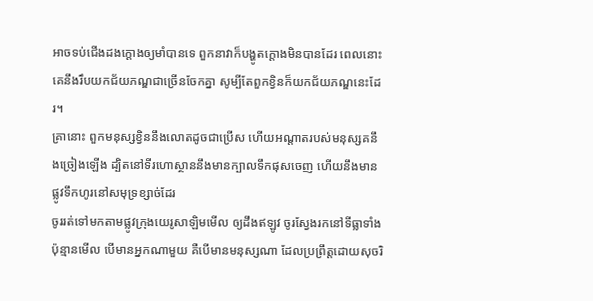អាចទប់ជើងដងក្តោងឲ្យមាំបានទេ ពួកនាវាក៏បង្ហូតក្តោងមិនបានដែរ ពេលនោះ គេនឹងរឹបយកជ័យភណ្ឌជាច្រើនចែកគ្នា សូម្បីតែពួកខ្វិនក៏យកជ័យភណ្ឌនេះដែរ។
គ្រានោះ ពួកមនុស្សខ្វិននឹងលោតដូចជាប្រើស ហើយអណ្ដាតរបស់មនុស្សគនឹងច្រៀងឡើង ដ្បិតនៅទីរហោស្ថាននឹងមានក្បាលទឹកផុសចេញ ហើយនឹងមានផ្លូវទឹកហូរនៅសមុទ្រខ្សាច់ដែរ
ចូររត់ទៅមកតាមផ្លូវក្រុងយេរូសាឡិមមើល ឲ្យដឹងឥឡូវ ចូរស្វែងរកនៅទីធ្លាទាំងប៉ុន្មានមើល បើមានអ្នកណាមួយ គឺបើមានមនុស្សណា ដែលប្រព្រឹត្តដោយសុចរិ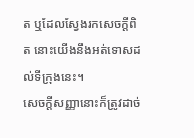ត ឬដែលស្វែងរកសេចក្ដីពិត នោះយើងនឹងអត់ទោសដល់ទីក្រុងនេះ។
សេចក្ដីសញ្ញានោះក៏ត្រូវដាច់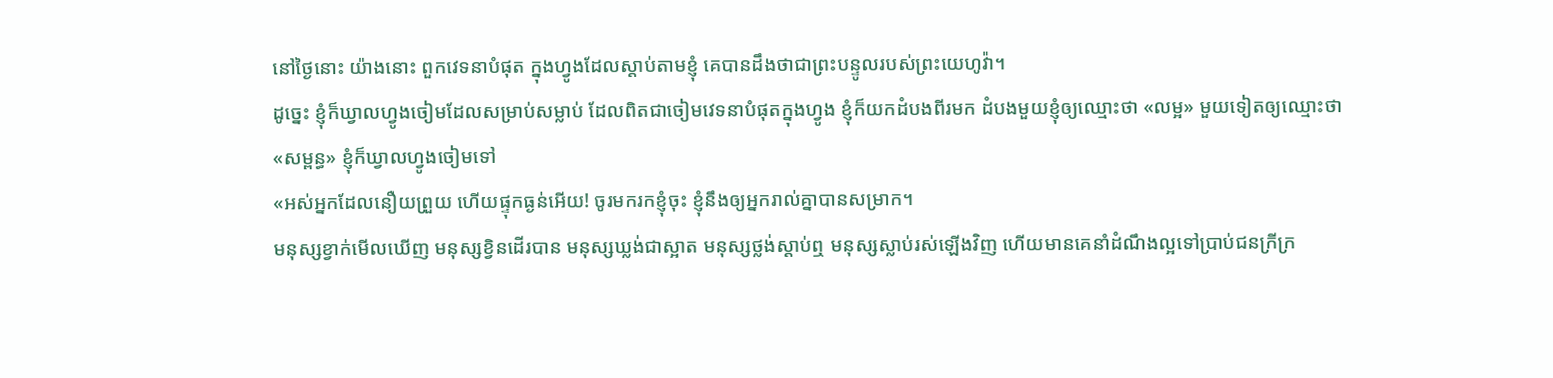នៅថ្ងៃនោះ យ៉ាងនោះ ពួកវេទនាបំផុត ក្នុងហ្វូងដែលស្តាប់តាមខ្ញុំ គេបានដឹងថាជាព្រះបន្ទូលរបស់ព្រះយេហូវ៉ា។
ដូច្នេះ ខ្ញុំក៏ឃ្វាលហ្វូងចៀមដែលសម្រាប់សម្លាប់ ដែលពិតជាចៀមវេទនាបំផុតក្នុងហ្វូង ខ្ញុំក៏យកដំបងពីរមក ដំបងមួយខ្ញុំឲ្យឈ្មោះថា «លម្អ» មួយទៀតឲ្យឈ្មោះថា «សម្ពន្ធ» ខ្ញុំក៏ឃ្វាលហ្វូងចៀមទៅ
«អស់អ្នកដែលនឿយព្រួយ ហើយផ្ទុកធ្ងន់អើយ! ចូរមករកខ្ញុំចុះ ខ្ញុំនឹងឲ្យអ្នករាល់គ្នាបានសម្រាក។
មនុស្សខ្វាក់មើលឃើញ មនុស្សខ្វិនដើរបាន មនុស្សឃ្លង់ជាស្អាត មនុស្សថ្លង់ស្តាប់ឮ មនុស្សស្លាប់រស់ឡើងវិញ ហើយមានគេនាំដំណឹងល្អទៅប្រាប់ជនក្រីក្រ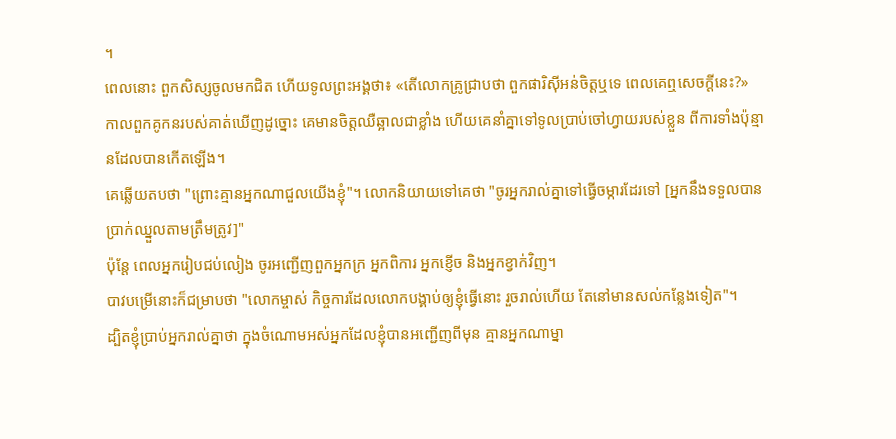។
ពេលនោះ ពួកសិស្សចូលមកជិត ហើយទូលព្រះអង្គថា៖ «តើលោកគ្រូជ្រាបថា ពួកផារិស៊ីអន់ចិត្តឬទេ ពេលគេឮសេចក្តីនេះ?»
កាលពួកគូកនរបស់គាត់ឃើញដូច្នោះ គេមានចិត្តឈឺឆ្អាលជាខ្លាំង ហើយគេនាំគ្នាទៅទូលប្រាប់ចៅហ្វាយរបស់ខ្លួន ពីការទាំងប៉ុន្មានដែលបានកើតឡើង។
គេឆ្លើយតបថា "ព្រោះគ្មានអ្នកណាជួលយើងខ្ញុំ"។ លោកនិយាយទៅគេថា "ចូរអ្នករាល់គ្នាទៅធ្វើចម្ការដែរទៅ [អ្នកនឹងទទួលបានប្រាក់ឈ្នួលតាមត្រឹមត្រូវ]"
ប៉ុន្តែ ពេលអ្នករៀបជប់លៀង ចូរអញ្ជើញពួកអ្នកក្រ អ្នកពិការ អ្នកខ្ញើច និងអ្នកខ្វាក់វិញ។
បាវបម្រើនោះក៏ជម្រាបថា "លោកម្ចាស់ កិច្ចការដែលលោកបង្គាប់ឲ្យខ្ញុំធ្វើនោះ រួចរាល់ហើយ តែនៅមានសល់កន្លែងទៀត"។
ដ្បិតខ្ញុំប្រាប់អ្នករាល់គ្នាថា ក្នុងចំណោមអស់អ្នកដែលខ្ញុំបានអញ្ជើញពីមុន គ្មានអ្នកណាម្នា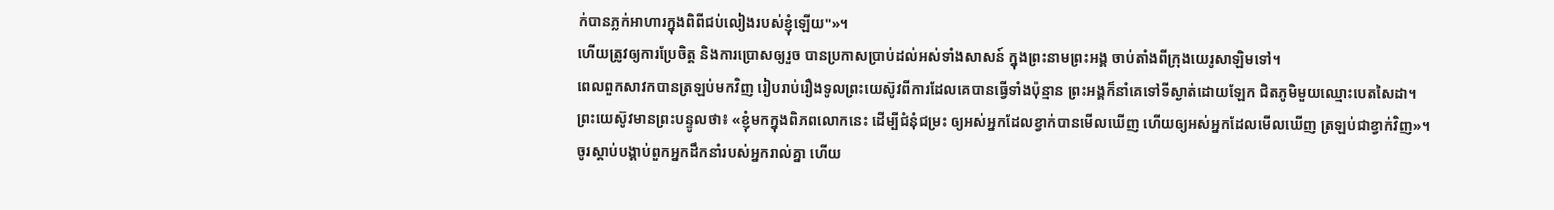ក់បានភ្លក់អាហារក្នុងពិពីជប់លៀងរបស់ខ្ញុំឡើយ"»។
ហើយត្រូវឲ្យការប្រែចិត្ត និងការប្រោសឲ្យរួច បានប្រកាសប្រាប់ដល់អស់ទាំងសាសន៍ ក្នុងព្រះនាមព្រះអង្គ ចាប់តាំងពីក្រុងយេរូសាឡិមទៅ។
ពេលពួកសាវកបានត្រឡប់មកវិញ រៀបរាប់រឿងទូលព្រះយេស៊ូវពីការដែលគេបានធ្វើទាំងប៉ុន្មាន ព្រះអង្គក៏នាំគេទៅទីស្ងាត់ដោយឡែក ជិតភូមិមួយឈ្មោះបេតសៃដា។
ព្រះយេស៊ូវមានព្រះបន្ទូលថា៖ «ខ្ញុំមកក្នុងពិភពលោកនេះ ដើម្បីជំនុំជម្រះ ឲ្យអស់អ្នកដែលខ្វាក់បានមើលឃើញ ហើយឲ្យអស់អ្នកដែលមើលឃើញ ត្រឡប់ជាខ្វាក់វិញ»។
ចូរស្តាប់បង្គាប់ពួកអ្នកដឹកនាំរបស់អ្នករាល់គ្នា ហើយ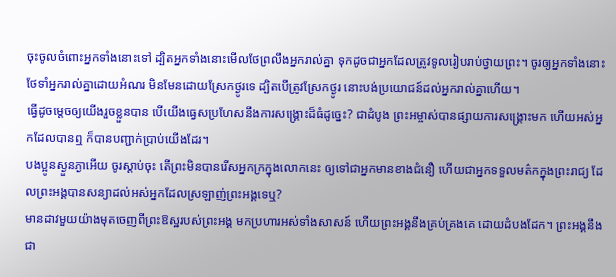ចុះចូលចំពោះអ្នកទាំងនោះទៅ ដ្បិតអ្នកទាំងនោះមើលថែព្រលឹងអ្នករាល់គ្នា ទុកដូចជាអ្នកដែលត្រូវទូលរៀបរាប់ថ្វាយព្រះ។ ចូរឲ្យអ្នកទាំងនោះថែទាំអ្នករាល់គ្នាដោយអំណរ មិនមែនដោយស្រែកថ្ងូរទេ ដ្បិតបើត្រូវស្រែកថ្ងូរ នោះបង់ប្រយោជន៍ដល់អ្នករាល់គ្នាហើយ។
ធ្វើដូចម្តេចឲ្យយើងរួចខ្លួនបាន បើយើងធ្វេសប្រហែសនឹងការសង្គ្រោះដ៏ធំដូច្នេះ? ជាដំបូង ព្រះអម្ចាស់បានផ្សាយការសង្គ្រោះមក ហើយអស់អ្នកដែលបានឮ ក៏បានបញ្ជាក់ប្រាប់យើងដែរ។
បងប្អូនស្ងួនភ្ងាអើយ ចូរស្តាប់ចុះ តើព្រះមិនបានរើសអ្នកក្រក្នុងលោកនេះ ឲ្យទៅជាអ្នកមានខាងជំនឿ ហើយជាអ្នកទទួលមត៌កក្នុងព្រះរាជ្យ ដែលព្រះអង្គបានសន្យាដល់អស់អ្នកដែលស្រឡាញ់ព្រះអង្គទេឬ?
មានដាវមួយយ៉ាងមុតចេញពីព្រះឱស្ឋរបស់ព្រះអង្គ មកប្រហារអស់ទាំងសាសន៍ ហើយព្រះអង្គនឹងគ្រប់គ្រងគេ ដោយដំបងដែក។ ព្រះអង្គនឹងជា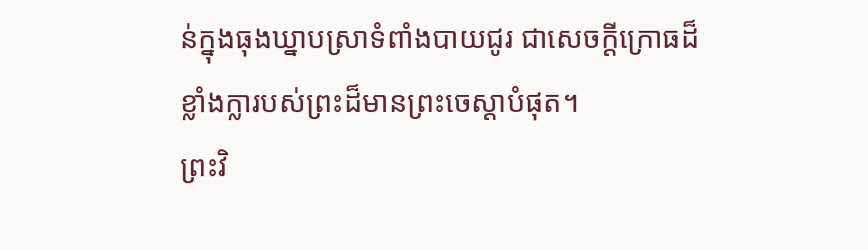ន់ក្នុងធុងឃ្នាបស្រាទំពាំងបាយជូរ ជាសេចក្ដីក្រោធដ៏ខ្លាំងក្លារបស់ព្រះដ៏មានព្រះចេស្តាបំផុត។
ព្រះវិ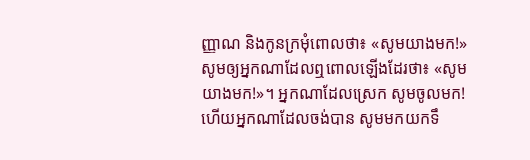ញ្ញាណ និងកូនក្រមុំពោលថា៖ «សូមយាងមក!» សូមឲ្យអ្នកណាដែលឮពោលឡើងដែរថា៖ «សូមយាងមក!»។ អ្នកណាដែលស្រេក សូមចូលមក! ហើយអ្នកណាដែលចង់បាន សូមមកយកទឹ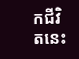កជីវិតនេះ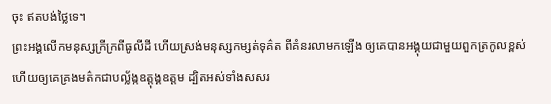ចុះ ឥតបង់ថ្លៃទេ។
ព្រះអង្គលើកមនុស្សក្រីក្រពីធូលីដី ហើយស្រង់មនុស្សកម្សត់ទុគ៌ត ពីគំនរលាមកឡើង ឲ្យគេបានអង្គុយជាមួយពួកត្រកូលខ្ពស់ ហើយឲ្យគេគ្រងមត៌កជាបល្ល័ង្កឧត្តុង្គឧត្តម ដ្បិតអស់ទាំងសសរ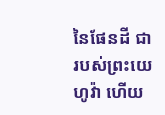នៃផែនដី ជារបស់ព្រះយេហូវ៉ា ហើយ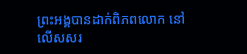ព្រះអង្គបានដាក់ពិភពលោក នៅលើសសរ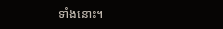ទាំងនោះ។